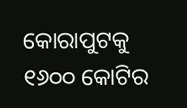କୋରାପୁଟକୁ ୧୬୦୦ କୋଟିର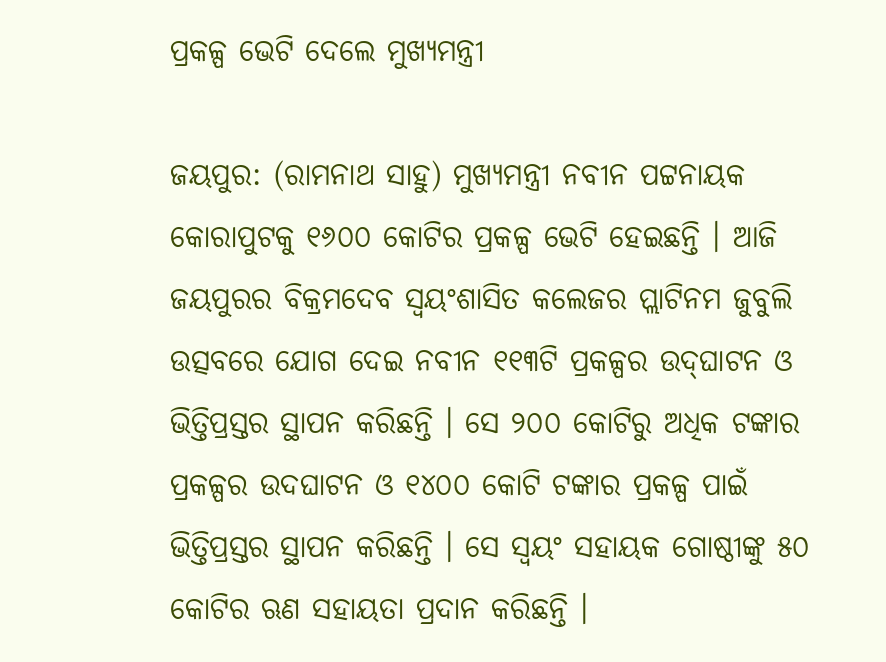ପ୍ରକଳ୍ପ ଭେଟି ଦେଲେ ମୁଖ୍ୟମନ୍ତ୍ରୀ

ଜୟପୁର: (ରାମନାଥ ସାହୁ) ମୁଖ୍ୟମନ୍ତ୍ରୀ ନବୀନ ପଟ୍ଟନାୟକ କୋରାପୁଟକୁ ୧୬୦୦ କୋଟିର ପ୍ରକଳ୍ପ ଭେଟି ହେଇଛନ୍ତି । ଆଜି ଜୟପୁରର ବିକ୍ରମଦେବ ସ୍ବୟଂଶାସିତ କଲେଜର ପ୍ଲାଟିନମ ଜୁବୁଲି ଉତ୍ସବରେ ଯୋଗ ଦେଇ ନବୀନ ୧୧୩ଟି ପ୍ରକଳ୍ପର ଉଦ୍‌ଘାଟନ ଓ ଭିତ୍ତିପ୍ରସ୍ତର ସ୍ଥାପନ କରିଛନ୍ତି । ସେ ୨୦୦ କୋଟିରୁ ଅଧିକ ଟଙ୍କାର ପ୍ରକଳ୍ପର ଉଦଘାଟନ ଓ ୧୪୦୦ କୋଟି ଟଙ୍କାର ପ୍ରକଳ୍ପ ପାଇଁ ଭିତ୍ତିପ୍ରସ୍ତର ସ୍ଥାପନ କରିଛନ୍ତି । ସେ ସ୍ୱୟଂ ସହାୟକ ଗୋଷ୍ଠୀଙ୍କୁ ୫୦ କୋଟିର ଋଣ ସହାୟତା ପ୍ରଦାନ କରିଛନ୍ତି ।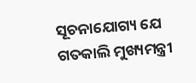ସୂଚନାଯୋଗ୍ୟ ଯେ ଗତକାଲି ମୁଖ୍ୟମନ୍ତ୍ରୀ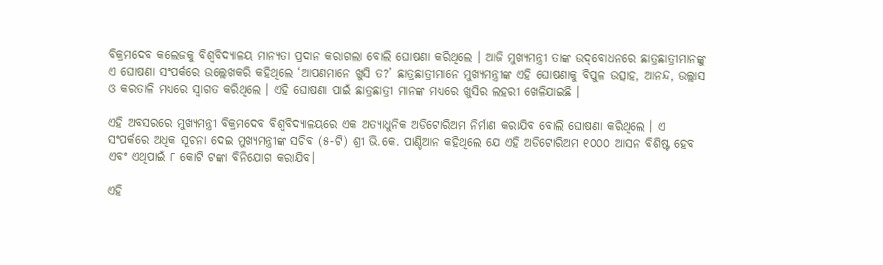ବିକ୍ରମଦେବ କଲେଜକୁ ବିଶ୍ବବିଦ୍ୟାଳୟ ମାନ୍ୟତା ପ୍ରଦାନ କରାଗଲା ବୋଲି ଘୋଷଣା କରିଥିଲେ । ଆଜି ମୁଖ୍ୟମନ୍ତ୍ରୀ ତାଙ୍କ ଉଦ୍‌ବୋଧନରେ ଛାତ୍ରଛାତ୍ରୀମାନଙ୍କୁ ଏ ଘୋଷଣା ସଂପର୍କରେ ଉଲ୍ଲେଖକରି କହିଥିଲେ ‘ଆପଣମାନେ ଖୁସି ତ?’ ଛାତ୍ରଛାତ୍ରୀମାନେ ମୁଖ୍ୟମନ୍ତ୍ରୀଙ୍କ ଏହି ଘୋଷଣାକୁ ବିପୁଳ ଉତ୍ସାହ, ଆନନ୍ଦ, ଉଲ୍ଲାସ ଓ କରତାଳି ମଧ୍ୟରେ ସ୍ବାଗତ କରିଥିଲେ । ଏହି ଘୋଷଣା ପାଇଁ ଛାତ୍ରଛାତ୍ରୀ ମାନଙ୍କ ମଧ୍ୟରେ ଖୁସିର ଲହରୀ ଖେଳିଯାଇଛି ।

ଏହି ଅବସରରେ ମୁଖ୍ୟମନ୍ତ୍ରୀ ବିକ୍ରମଦେବ ବିଶ୍ବବିଦ୍ୟାଳୟରେ ଏକ ଅତ୍ୟାଧୁନିକ ଅଡିଟୋରିଅମ ନିର୍ମାଣ କରାଯିବ ବୋଲି ଘୋଷଣା କରିଥିଲେ । ଏ ସଂପର୍କରେ ଅଧିକ ସୂଚନା ଦେଇ ମୁଖ୍ୟମନ୍ତ୍ରୀଙ୍କ ସଚିବ (୫-ଟି) ଶ୍ରୀ ଭି.କେ. ପାଣ୍ଡିଆନ କହିଥିଲେ ଯେ ଏହି ଅଡିଟୋରିଅମ ୧୦୦୦ ଆସନ ବିଶିଷ୍ଟ ହେବ ଏବଂ ଏଥିପାଇଁ ୮ କୋଟି ଟଙ୍କା ବିନିଯୋଗ କରାଯିବ।

ଏହି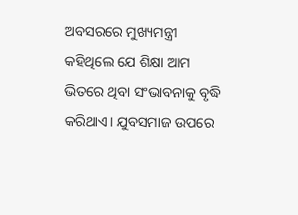ଅବସରରେ ମୁଖ୍ୟମନ୍ତ୍ରୀ କହିଥିଲେ ଯେ ଶିକ୍ଷା ଆମ ଭିତରେ ଥିବା ସଂଭାବନାକୁ ବୃଦ୍ଧି କରିଥାଏ। ଯୁବସମାଜ ଉପରେ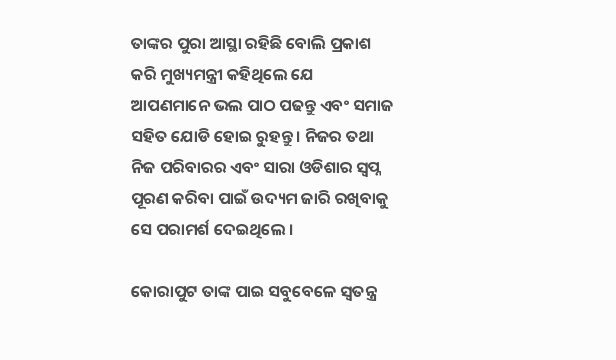ତାଙ୍କର ପୁରା ଆସ୍ଥା ରହିଛି ବୋଲି ପ୍ରକାଶ କରି ମୁଖ୍ୟମନ୍ତ୍ରୀ କହିଥିଲେ ଯେ ଆପଣମାନେ ଭଲ ପାଠ ପଢନ୍ତୁ ଏବଂ ସମାଜ ସହିତ ଯୋଡି ହୋଇ ରୁହନ୍ତୁ । ନିଜର ତଥା ନିଜ ପରିବାରର ଏବଂ ସାରା ଓଡିଶାର ସ୍ବପ୍ନ ପୂରଣ କରିବା ପାଇଁ ଉଦ୍ୟମ ଜାରି ରଖିବାକୁ ସେ ପରାମର୍ଶ ଦେଇଥିଲେ ।

କୋରାପୁଟ ତାଙ୍କ ପାଇ ସବୁବେଳେ ସ୍ବତନ୍ତ୍ର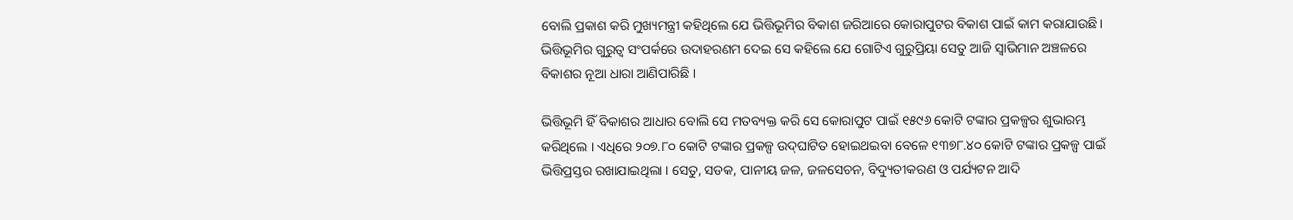ବୋଲି ପ୍ରକାଶ କରି ମୁଖ୍ୟମନ୍ତ୍ରୀ କହିଥିଲେ ଯେ ଭିତ୍ତିଭୂମିର ବିକାଶ ଜରିଆରେ କୋରାପୁଟର ବିକାଶ ପାଇଁ କାମ କରାଯାଉଛି। ଭିତ୍ତିଭୂମିର ଗୁରୁତ୍ବ ସଂପର୍କରେ ଉଦାହରଣମ ଦେଇ ସେ କହିଲେ ଯେ ଗୋଟିଏ ଗୁରୁପ୍ରିୟା ସେତୁ ଆଜି ସ୍ବାଭିମାନ ଅଞ୍ଚଳରେ ବିକାଶର ନୂଆ ଧାରା ଆଣିପାରିଛି ।

ଭିତ୍ତିଭୂମି ହିଁ ବିକାଶର ଆଧାର ବୋଲି ସେ ମତବ୍ୟକ୍ତ କରି ସେ କୋରାପୁଟ ପାଇଁ ୧୫୯୬ କୋଟି ଟଙ୍କାର ପ୍ରକଳ୍ପର ଶୁଭାରମ୍ଭ କରିଥିଲେ । ଏଧିରେ ୨୦୭.୮୦ କୋଟି ଟଙ୍କାର ପ୍ରକଳ୍ପ ଉଦ୍‌ଘାଟିତ ହୋଇଥଇବା ବେଳେ ୧୩୭୮.୪୦ କୋଟି ଟଙ୍କାର ପ୍ରକଳ୍ପ ପାଇଁ ଭିତ୍ତିପ୍ରସ୍ତର ରଖାଯାଇଥିଲା । ସେତୁ, ସଡକ, ପାନୀୟ ଜଳ, ଜଳସେଚନ, ବିଦ୍ୟୁତୀକରଣ ଓ ପର୍ଯ୍ୟଟନ ଆଦି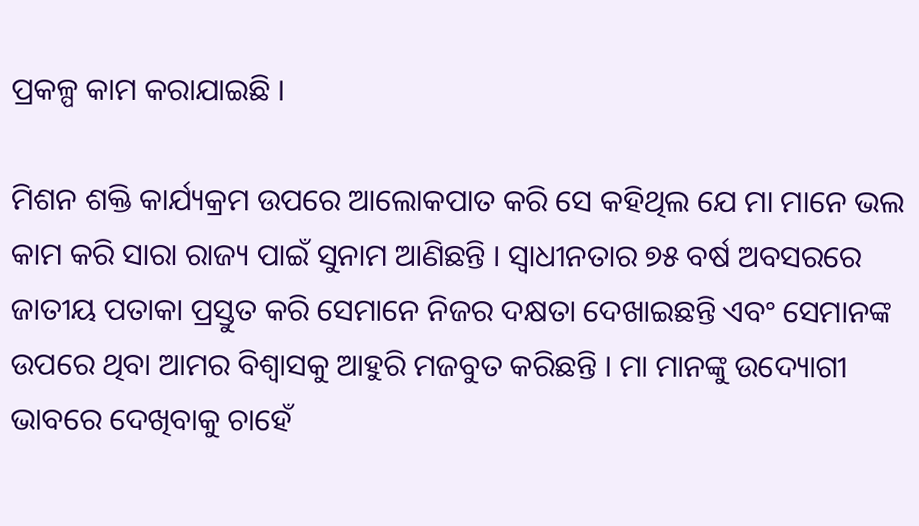ପ୍ରକଳ୍ପ କାମ କରାଯାଇଛି ।

ମିଶନ ଶକ୍ତି କାର୍ଯ୍ୟକ୍ରମ ଉପରେ ଆଲୋକପାତ କରି ସେ କହିଥିଲ ଯେ ମା ମାନେ ଭଲ କାମ କରି ସାରା ରାଜ୍ୟ ପାଇଁ ସୁନାମ ଆଣିଛନ୍ତି । ସ୍ବାଧୀନତାର ୭୫ ବର୍ଷ ଅବସରରେ ଜାତୀୟ ପତାକା ପ୍ରସ୍ତୁତ କରି ସେମାନେ ନିଜର ଦକ୍ଷତା ଦେଖାଇଛନ୍ତି ଏବଂ ସେମାନଙ୍କ ଉପରେ ଥିବା ଆମର ବିଶ୍ବାସକୁ ଆହୁରି ମଜବୁତ କରିଛନ୍ତି । ମା ମାନଙ୍କୁ ଉଦ୍ୟୋଗୀ ଭାବରେ ଦେଖିବାକୁ ଚାହେଁ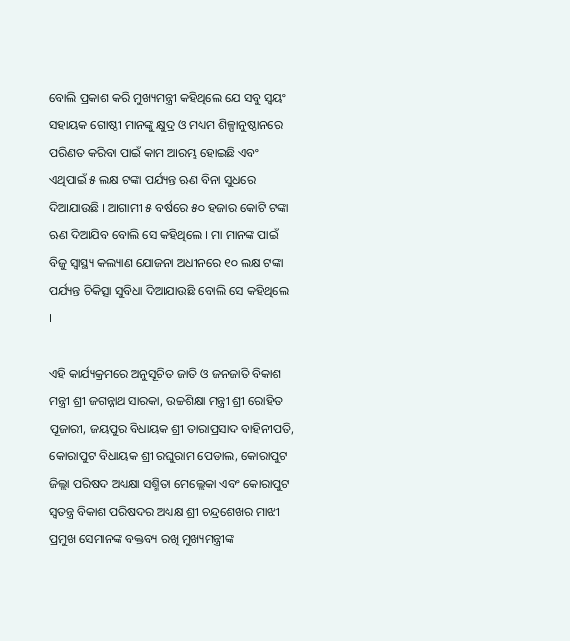ବୋଲି ପ୍ରକାଶ କରି ମୁଖ୍ୟମନ୍ତ୍ରୀ କହିଥିଲେ ଯେ ସବୁ ସ୍ବୟଂ ସହାୟକ ଗୋଷ୍ଠୀ ମାନଙ୍କୁ କ୍ଷୁଦ୍ର ଓ ମଧ୍ୟମ ଶିଳ୍ପାନୁଷ୍ଠାନରେ ପରିଣତ କରିବା ପାଇଁ କାମ ଆରମ୍ଭ ହୋଇଛି ଏବଂ ଏଥିପାଇଁ ୫ ଲକ୍ଷ ଟଙ୍କା ପର୍ଯ୍ୟନ୍ତ ଋଣ ବିନା ସୁଧରେ ଦିଆଯାଉଛି । ଆଗାମୀ ୫ ବର୍ଷରେ ୫୦ ହଜାର କୋଟି ଟଙ୍କା ଋଣ ଦିଆଯିବ ବୋଲି ସେ କହିଥିଲେ । ମା ମାନଙ୍କ ପାଇଁ ବିଜୁ ସ୍ବାସ୍ଥ୍ୟ କଲ୍ୟାଣ ଯୋଜନା ଅଧୀନରେ ୧୦ ଲକ୍ଷ ଟଙ୍କା ପର୍ଯ୍ୟନ୍ତ ଚିକିତ୍ସା ସୁବିଧା ଦିଆଯାଉଛି ବୋଲି ସେ କହିଥିଲେ ।

ଏହି କାର୍ଯ୍ୟକ୍ରମରେ ଅନୁସୂଚିତ ଜାତି ଓ ଜନଜାତି ବିକାଶ ମନ୍ତ୍ରୀ ଶ୍ରୀ ଜଗନ୍ନାଥ ସାରକା, ଉଚ୍ଚଶିକ୍ଷା ମନ୍ତ୍ରୀ ଶ୍ରୀ ରୋହିତ ପୂଜାରୀ, ଜୟପୁର ବିଧାୟକ ଶ୍ରୀ ତାରାପ୍ରସାଦ ବାହିନୀପତି, କୋରାପୁଟ ବିଧାୟକ ଶ୍ରୀ ରଘୁରାମ ପେଡାଲ, କୋରାପୁଟ ଜିଲ୍ଲା ପରିଷଦ ଅଧ୍ୟକ୍ଷା ସଶ୍ମିତା ମେଲ୍ଲେକା ଏବଂ କୋରାପୁଟ ସ୍ବତନ୍ତ୍ର ବିକାଶ ପରିଷଦର ଅଧ୍ୟକ୍ଷ ଶ୍ରୀ ଚନ୍ଦ୍ରଶେଖର ମାଝୀ ପ୍ରମୁଖ ସେମାନଙ୍କ ବକ୍ତବ୍ୟ ରଖି ମୁଖ୍ୟମନ୍ତ୍ରୀଙ୍କ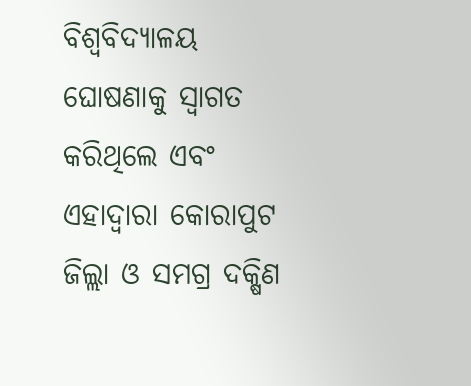ବିଶ୍ବବିଦ୍ୟାଳୟ ଘୋଷଣାକୁ ସ୍ବାଗତ କରିଥିଲେ ଏବଂ ଏହାଦ୍ବାରା କୋରାପୁଟ ଜିଲ୍ଲା ଓ ସମଗ୍ର ଦକ୍ଷିଣ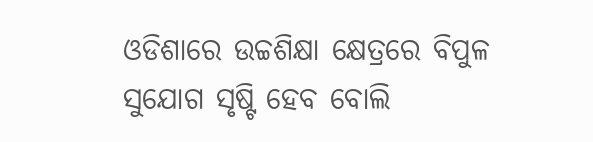ଓଡିଶାରେ ଉଚ୍ଚଶିକ୍ଷା କ୍ଷେତ୍ରରେ ବିପୁଳ ସୁଯୋଗ ସୃଷ୍ଟି ହେବ ବୋଲି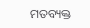ମତବ୍ୟକ୍ତ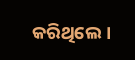କରିଥିଲେ।